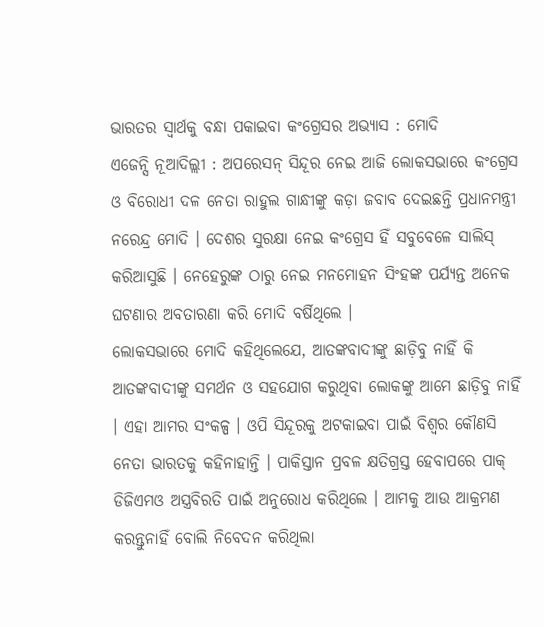ଭାରତର ସ୍ୱାର୍ଥକୁ ବନ୍ଧା ପକାଇବା କଂଗ୍ରେସର ଅଭ୍ୟାସ : ମୋଦି
ଏଜେନ୍ସି ନୂଆଦିଲ୍ଲୀ : ଅପରେସନ୍ ସିନ୍ଦୂର ନେଇ ଆଜି ଲୋକସଭାରେ କଂଗ୍ରେସ ଓ ବିରୋଧୀ ଦଳ ନେତା ରାହୁଲ ଗାନ୍ଧୀଙ୍କୁ କଡ଼ା ଜବାବ ଦେଇଛନ୍ତି ପ୍ରଧାନମନ୍ତ୍ରୀ ନରେନ୍ଦ୍ର ମୋଦି । ଦେଶର ସୁରକ୍ଷା ନେଇ କଂଗ୍ରେସ ହିଁ ସବୁବେଳେ ସାଲିସ୍ କରିଆସୁଛି । ନେହେରୁଙ୍କ ଠାରୁ ନେଇ ମନମୋହନ ସିଂହଙ୍କ ପର୍ଯ୍ୟନ୍ତ ଅନେକ ଘଟଣାର ଅବତାରଣା କରି ମୋଦି ବର୍ଷିଥିଲେ ।
ଲୋକସଭାରେ ମୋଦି କହିଥିଲେଯେ, ଆତଙ୍କବାଦୀଙ୍କୁ ଛାଡ଼ିବୁ ନାହିଁ କି ଆତଙ୍କବାଦୀଙ୍କୁ ସମର୍ଥନ ଓ ସହଯୋଗ କରୁଥିବା ଲୋକଙ୍କୁ ଆମେ ଛାଡ଼ିବୁ ନାହିଁ । ଏହା ଆମର ସଂକଳ୍ପ । ଓପି ସିନ୍ଦୂରକୁ ଅଟକାଇବା ପାଇଁ ବିଶ୍ୱର କୌଣସି ନେତା ଭାରତକୁ କହିନାହାନ୍ତି । ପାକିସ୍ତାନ ପ୍ରବଳ କ୍ଷତିଗ୍ରସ୍ତ ହେବାପରେ ପାକ୍ ଡିଜିଏମଓ ଅସ୍ତ୍ରବିରତି ପାଇଁ ଅନୁରୋଧ କରିଥିଲେ । ଆମକୁ ଆଉ ଆକ୍ରମଣ କରନ୍ତୁନାହିଁ ବୋଲି ନିବେଦନ କରିଥିଲା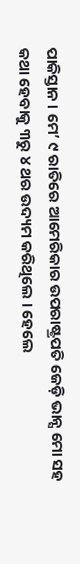ପାକିସ୍ତାନ । ମେ’ ୯ ରାତିରେ ଆମେରିକାର ଉପରାଷ୍ଟ୍ରପତି ଜେଡ଼ି ଭାନ୍ସ ମୋ ସହ କଥା ହେବାକୁ ୩ରୁ ୪ ଥର ଉଦ୍ୟମ କରିଥିଲେ । ହେଲେ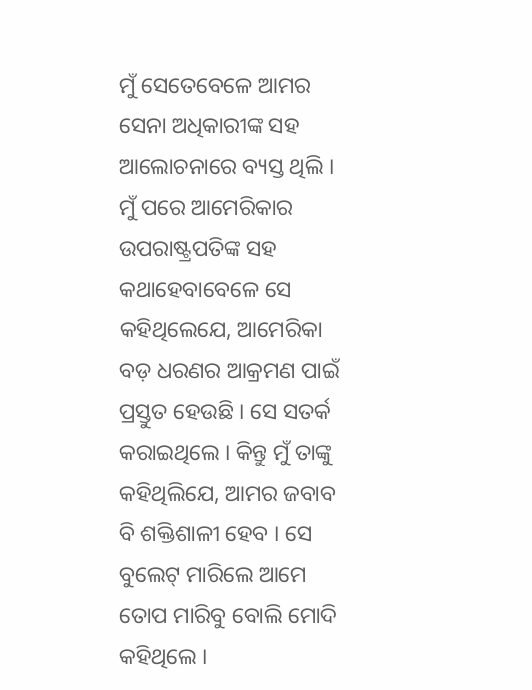ମୁଁ ସେତେବେଳେ ଆମର ସେନା ଅଧିକାରୀଙ୍କ ସହ ଆଲୋଚନାରେ ବ୍ୟସ୍ତ ଥିଲି । ମୁଁ ପରେ ଆମେରିକାର ଉପରାଷ୍ଟ୍ରପତିଙ୍କ ସହ କଥାହେବାବେଳେ ସେ କହିଥିଲେଯେ, ଆମେରିକା ବଡ଼ ଧରଣର ଆକ୍ରମଣ ପାଇଁ ପ୍ରସ୍ତୁତ ହେଉଛି । ସେ ସତର୍କ କରାଇଥିଲେ । କିନ୍ତୁ ମୁଁ ତାଙ୍କୁ କହିଥିଲିଯେ, ଆମର ଜବାବ ବି ଶକ୍ତିଶାଳୀ ହେବ । ସେ ବୁଲେଟ୍ ମାରିଲେ ଆମେ ତୋପ ମାରିବୁ ବୋଲି ମୋଦି କହିଥିଲେ ।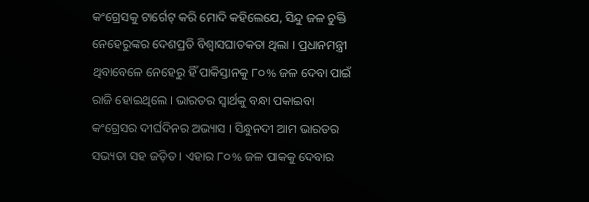କଂଗ୍ରେସକୁ ଟାର୍ଗେଟ୍ କରି ମୋଦି କହିଲେଯେ, ସିନ୍ଦୁ ଜଳ ଚୁକ୍ତି ନେହେରୁଙ୍କର ଦେଶପ୍ରତି ବିଶ୍ୱାସଘାତକତା ଥିଲା । ପ୍ରଧାନମନ୍ତ୍ରୀ ଥିବାବେଳେ ନେହେରୁ ହିଁ ପାକିସ୍ତାନକୁ ୮୦% ଜଳ ଦେବା ପାଇଁ ରାଜି ହୋଇଥିଲେ । ଭାରତର ସ୍ୱାର୍ଥକୁ ବନ୍ଧା ପକାଇବା କଂଗ୍ରେସର ଦୀର୍ଘଦିନର ଅଭ୍ୟାସ । ସିନ୍ଧୁନଦୀ ଆମ ଭାରତର ସଭ୍ୟତା ସହ ଜଡ଼ିତ । ଏହାର ୮୦% ଜଳ ପାକକୁ ଦେବାର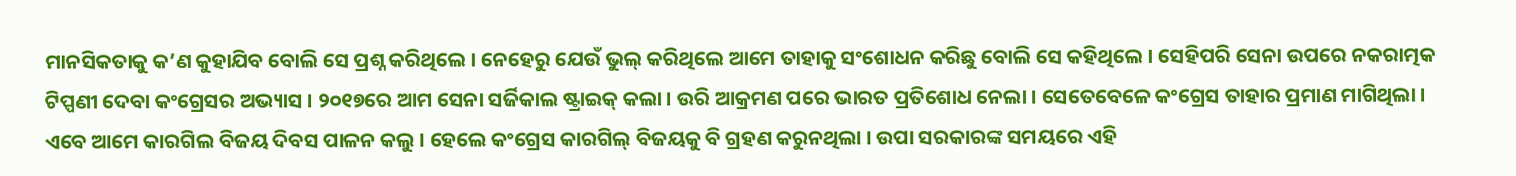ମାନସିକତାକୁ କ’ଣ କୁହାଯିବ ବୋଲି ସେ ପ୍ରଶ୍ନ କରିଥିଲେ । ନେହେରୁ ଯେଉଁ ଭୁଲ୍ କରିଥିଲେ ଆମେ ତାହାକୁ ସଂଶୋଧନ କରିଛୁ ବୋଲି ସେ କହିଥିଲେ । ସେହିପରି ସେନା ଉପରେ ନକରାତ୍ମକ ଟିପ୍ପଣୀ ଦେବା କଂଗ୍ରେସର ଅଭ୍ୟାସ । ୨୦୧୭ରେ ଆମ ସେନା ସର୍ଜିକାଲ ଷ୍ଟ୍ରାଇକ୍ କଲା । ଉରି ଆକ୍ରମଣ ପରେ ଭାରତ ପ୍ରତିଶୋଧ ନେଲା । ସେତେବେଳେ କଂଗ୍ରେସ ତାହାର ପ୍ରମାଣ ମାଗିଥିଲା । ଏବେ ଆମେ କାରଗିଲ ବିଜୟ ଦିବସ ପାଳନ କଲୁ । ହେଲେ କଂଗ୍ରେସ କାରଗିଲ୍ ବିଜୟକୁ ବି ଗ୍ରହଣ କରୁନଥିଲା । ଉପା ସରକାରଙ୍କ ସମୟରେ ଏହି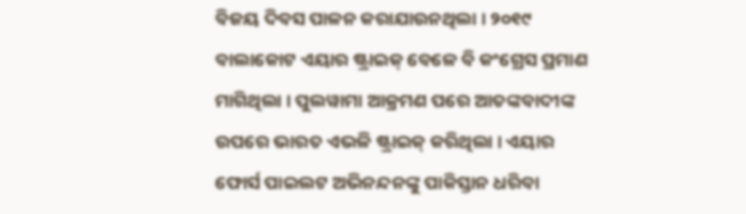ବିଜୟ ଦିବସ ପାଳନ କରାଯାଉନଥିଲା । ୨୦୧୯ ବାଲାକୋଟ ଏୟାର ଷ୍ଟ୍ରାଇକ୍ ବେଳେ ବି କଂଗ୍ରେସ ପ୍ରମାଣ ମାଗିଥିଲା । ପୁଲୱାମା ଆକ୍ରମଣ ପରେ ଆତଙ୍କବାଦୀଙ୍କ ଉପରେ ଭାରତ ଏଭଳି ଷ୍ଟ୍ରାଇକ୍ କରିଥିଲା । ଏୟାର ଫୋର୍ସ ପାଇଲଟ ଅଭିନନ୍ଦନଙ୍କୁ ପାକିସ୍ତାନ ଧରିବା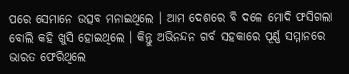ପରେ ସେମାନେ ଉତ୍ସବ ମନାଇଥିଲେ । ଆମ ଦେଶରେ ବି ଦଳେ ମୋଦି ଫସିଗଲା ବୋଲି କହି ଖୁସି ହୋଇଥିଲେ । କିନ୍ତୁ ଅଭିନନ୍ଦନ ଗର୍ବ ସହକାରେ ପୂର୍ଣ୍ଣ ସମ୍ମାନରେ ଭାରତ ଫେରିଥିଲେ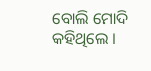ବୋଲି ମୋଦି କହିଥିଲେ ।